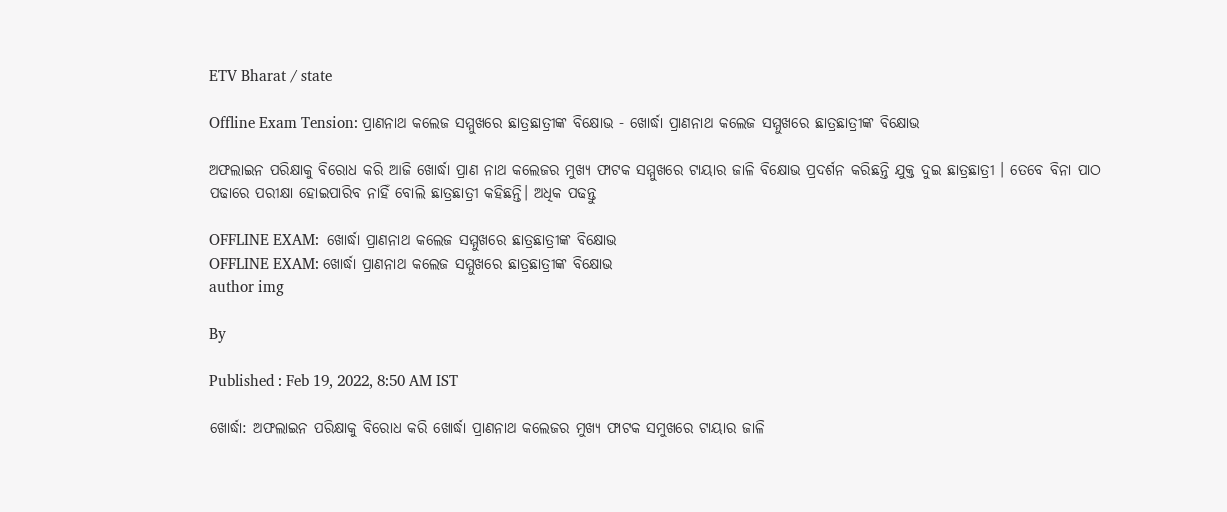ETV Bharat / state

Offline Exam Tension: ପ୍ରାଣନାଥ କଲେଜ ସମ୍ମୁଖରେ ଛାତ୍ରଛାତ୍ରୀଙ୍କ ବିକ୍ଷୋଭ - ଖୋର୍ଦ୍ଧା ପ୍ରାଣନାଥ କଲେଜ ସମ୍ମୁଖରେ ଛାତ୍ରଛାତ୍ରୀଙ୍କ ବିକ୍ଷୋଭ

ଅଫଲାଇନ ପରିକ୍ଷାକୁ ବିରୋଧ କରି ଆଜି ଖୋର୍ଦ୍ଧା ପ୍ରାଣ ନାଥ କଲେଜର ମୁଖ୍ୟ ଫାଟକ ସମ୍ମୁଖରେ ଟାୟାର ଜାଳି ବିକ୍ଷୋଭ ପ୍ରଦର୍ଶନ କରିଛନ୍ତି ଯୁକ୍ତ ଦୁଇ ଛାତ୍ରଛାତ୍ରୀ । ତେବେ ବିନା ପାଠ ପଢାରେ ପରୀକ୍ଷା ହୋଇପାରିବ ନାହିଁ ବୋଲି ଛାତ୍ରଛାତ୍ରୀ କହିଛନ୍ତି। ଅଧିକ ପଢନ୍ତୁ

OFFLINE EXAM:  ଖୋର୍ଦ୍ଧା ପ୍ରାଣନାଥ କଲେଜ ସମ୍ମୁଖରେ ଛାତ୍ରଛାତ୍ରୀଙ୍କ ବିକ୍ଷୋଭ
OFFLINE EXAM: ଖୋର୍ଦ୍ଧା ପ୍ରାଣନାଥ କଲେଜ ସମ୍ମୁଖରେ ଛାତ୍ରଛାତ୍ରୀଙ୍କ ବିକ୍ଷୋଭ
author img

By

Published : Feb 19, 2022, 8:50 AM IST

ଖୋର୍ଦ୍ଧା: ଅଫଲାଇନ ପରିକ୍ଷାକୁ ବିରୋଧ କରି ଖୋର୍ଦ୍ଧା ପ୍ରାଣନାଥ କଲେଜର ମୁଖ୍ୟ ଫାଟକ ସମୁଖରେ ଟାୟାର ଜାଳି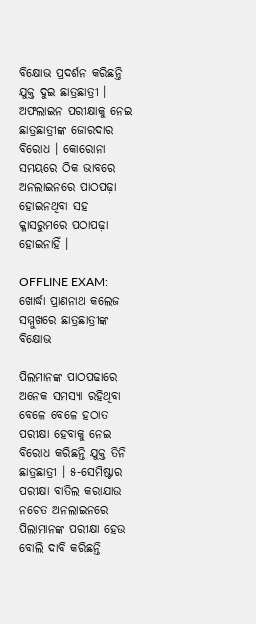ବିକ୍ଷୋଭ ପ୍ରଦର୍ଶନ କରିଛନ୍ତି ଯୁକ୍ତ ଦୁଇ ଛାତ୍ରଛାତ୍ରୀ । ଅଫଲାଇନ ପରୀକ୍ଷାକୁ ନେଇ ଛାତ୍ରଛାତ୍ରୀଙ୍କ ଜୋରଦାର ବିରୋଧ । କୋରୋନା ସମୟରେ ଠିକ ଭାବରେ ଅନଲାଇନରେ ପାଠପଢ଼ା ହୋଇନଥିବା ସହ କ୍ଳାସରୁମରେ ପଠାପଢ଼ା ହୋଇନାହିଁ ।

OFFLINE EXAM: ଖୋର୍ଦ୍ଧା ପ୍ରାଣନାଥ କଲେଜ ସମ୍ମୁଖରେ ଛାତ୍ରଛାତ୍ରୀଙ୍କ ବିକ୍ଷୋଭ

ପିଲମାନଙ୍କ ପାଠପଢାରେ ଅନେକ ସମସ୍ୟା ରହିଥିବା ବେଳେ ବେଳେ ହଠାତ ପରୀକ୍ଷା ହେବାକୁ ନେଇ ବିରୋଧ କରିଛନ୍ତି ଯୁକ୍ତ ତିନି ଛାତ୍ରଛାତ୍ରୀ । ୫-ସେମିଷ୍ଟାର ପରୀକ୍ଷା ବାତିଲ କରାଯାଉ ନଚେତ ଅନଲାଇନରେ ପିଲାମାନଙ୍କ ପରୀକ୍ଷା ହେଉ ବୋଲି ଦାବି କରିଛନ୍ତି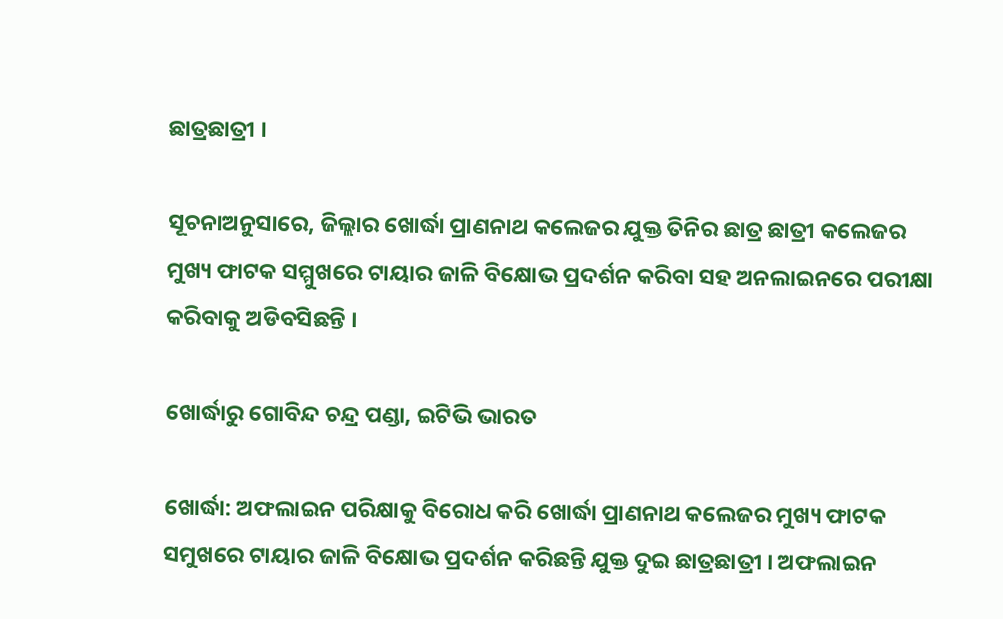ଛାତ୍ରଛାତ୍ରୀ ।

ସୂଚନାଅନୁସାରେ, ଜିଲ୍ଲାର ଖୋର୍ଦ୍ଧା ପ୍ରାଣନାଥ କଲେଜର ଯୁକ୍ତ ତିନିର ଛାତ୍ର ଛାତ୍ରୀ କଲେଜର ମୁଖ୍ୟ ଫାଟକ ସମ୍ମୁଖରେ ଟାୟାର ଜାଳି ବିକ୍ଷୋଭ ପ୍ରଦର୍ଶନ କରିବା ସହ ଅନଲାଇନରେ ପରୀକ୍ଷା କରିବାକୁ ଅଡିବସିଛନ୍ତି ।

ଖୋର୍ଦ୍ଧାରୁ ଗୋବିନ୍ଦ ଚନ୍ଦ୍ର ପଣ୍ଡା, ଇଟିଭି ଭାରତ

ଖୋର୍ଦ୍ଧା: ଅଫଲାଇନ ପରିକ୍ଷାକୁ ବିରୋଧ କରି ଖୋର୍ଦ୍ଧା ପ୍ରାଣନାଥ କଲେଜର ମୁଖ୍ୟ ଫାଟକ ସମୁଖରେ ଟାୟାର ଜାଳି ବିକ୍ଷୋଭ ପ୍ରଦର୍ଶନ କରିଛନ୍ତି ଯୁକ୍ତ ଦୁଇ ଛାତ୍ରଛାତ୍ରୀ । ଅଫଲାଇନ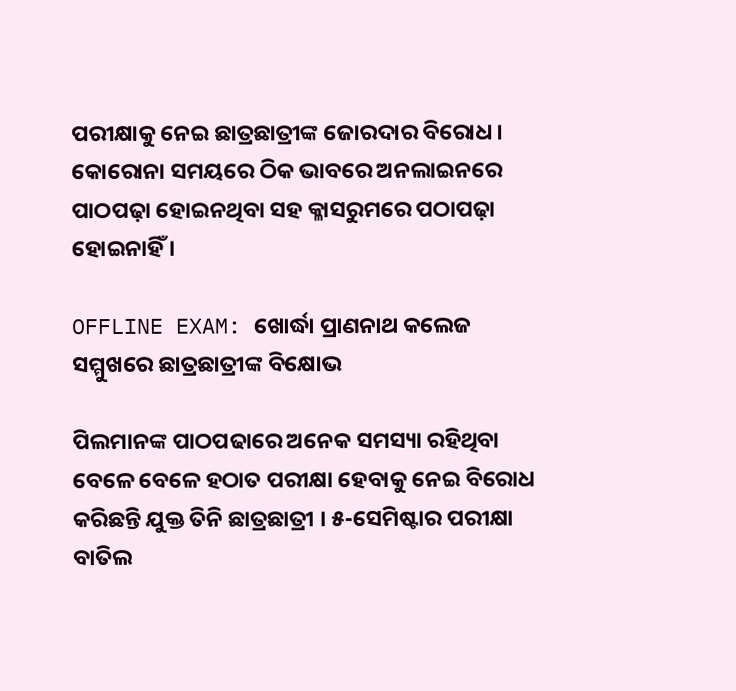ପରୀକ୍ଷାକୁ ନେଇ ଛାତ୍ରଛାତ୍ରୀଙ୍କ ଜୋରଦାର ବିରୋଧ । କୋରୋନା ସମୟରେ ଠିକ ଭାବରେ ଅନଲାଇନରେ ପାଠପଢ଼ା ହୋଇନଥିବା ସହ କ୍ଳାସରୁମରେ ପଠାପଢ଼ା ହୋଇନାହିଁ ।

OFFLINE EXAM: ଖୋର୍ଦ୍ଧା ପ୍ରାଣନାଥ କଲେଜ ସମ୍ମୁଖରେ ଛାତ୍ରଛାତ୍ରୀଙ୍କ ବିକ୍ଷୋଭ

ପିଲମାନଙ୍କ ପାଠପଢାରେ ଅନେକ ସମସ୍ୟା ରହିଥିବା ବେଳେ ବେଳେ ହଠାତ ପରୀକ୍ଷା ହେବାକୁ ନେଇ ବିରୋଧ କରିଛନ୍ତି ଯୁକ୍ତ ତିନି ଛାତ୍ରଛାତ୍ରୀ । ୫-ସେମିଷ୍ଟାର ପରୀକ୍ଷା ବାତିଲ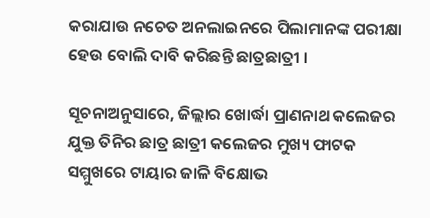କରାଯାଉ ନଚେତ ଅନଲାଇନରେ ପିଲାମାନଙ୍କ ପରୀକ୍ଷା ହେଉ ବୋଲି ଦାବି କରିଛନ୍ତି ଛାତ୍ରଛାତ୍ରୀ ।

ସୂଚନାଅନୁସାରେ, ଜିଲ୍ଲାର ଖୋର୍ଦ୍ଧା ପ୍ରାଣନାଥ କଲେଜର ଯୁକ୍ତ ତିନିର ଛାତ୍ର ଛାତ୍ରୀ କଲେଜର ମୁଖ୍ୟ ଫାଟକ ସମ୍ମୁଖରେ ଟାୟାର ଜାଳି ବିକ୍ଷୋଭ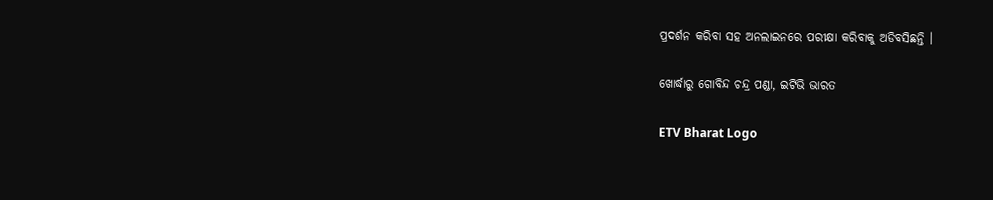ପ୍ରଦର୍ଶନ କରିବା ସହ ଅନଲାଇନରେ ପରୀକ୍ଷା କରିବାକୁ ଅଡିବସିଛନ୍ତି ।

ଖୋର୍ଦ୍ଧାରୁ ଗୋବିନ୍ଦ ଚନ୍ଦ୍ର ପଣ୍ଡା, ଇଟିଭି ଭାରତ

ETV Bharat Logo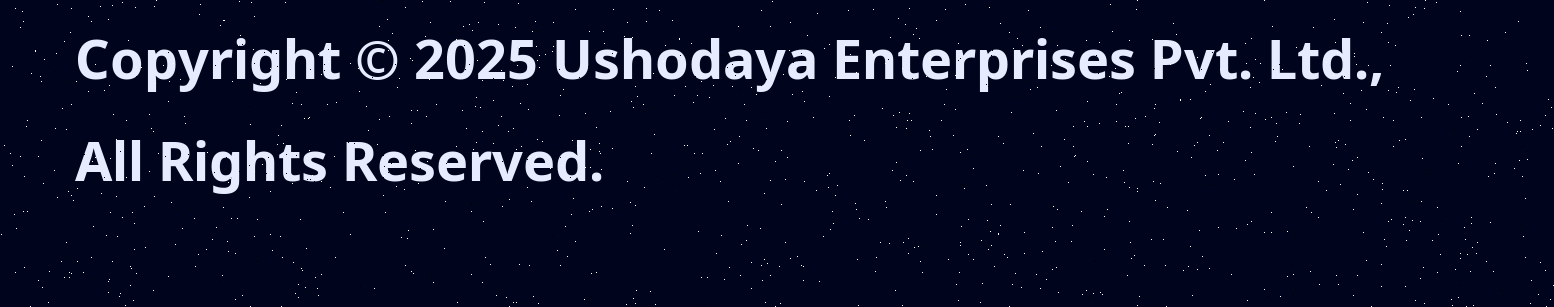Copyright © 2025 Ushodaya Enterprises Pvt. Ltd., All Rights Reserved.